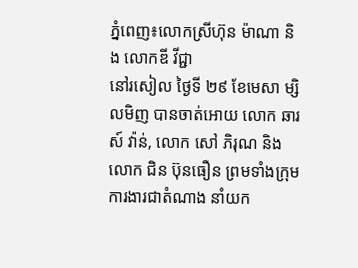ភ្នំពេញ៖លោកស្រីហ៊ុន ម៉ាណា និង លោកឌី វីជ្ជា
នៅរសៀល ថ្ងៃទី ២៩ ខែមេសា ម្សិលមិញ បានចាត់អោយ លោក ឆារស៍ វ៉ាន់, លោក សៅ ភិរុណ និង លោក ជិន ប៊ុនធឿន ព្រមទាំងក្រុមការងារជាតំណាង នាំយក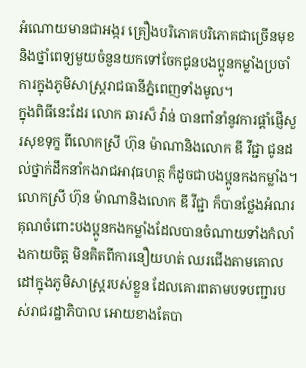អំណោយមានជាអង្ករ គ្រឿងបរិភោគបរិភោគជាច្រើនមុខ និងថ្នាំពេទ្យមួយចំនួនយកទៅចែកជូនបងប្អូនកម្លាំងប្រចាំការក្នុងភូមិសាស្ត្ររាជធានីភ្នំពេញទាំងមូល។
ក្នុងពិធីនេះដែរ លោក ឆារស៏ វ៉ាន់ បានពាំនាំនូវការផ្ដាំផ្ញើសួរសុខទុក្ខ ពីលោកស្រី ហ៊ុន ម៉ាណានិងលោក ឌី វីជ្ជា ជូនដល់ថ្នាក់ដឹកនាំកងរាជអាវុធហត្ថ ក៏ដូចជាបងប្អូនកងកម្លាំង។
លោកស្រី ហ៊ុន ម៉ាណានិងលោក ឌី វីជ្ជា ក៏បានថ្លែងអំណរគុណចំពោះបងប្អូនកងកម្លាំងដែលបានចំណាយទាំងកំលាំងកាយចិត្ត មិនគិតពីការនឿយហត់ ឈរជើងតាមគោលដៅក្នុងភូមិសាស្ត្ររបស់ខ្លួន ដែលគោរពតាមបទបញ្ជារបស់រាជរដ្ឋាភិបាល អោយខាងតែបា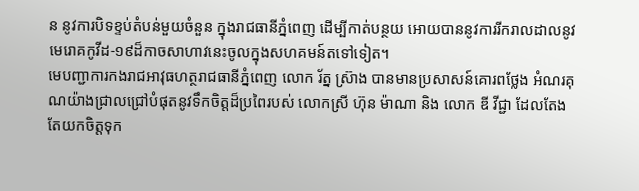ន នូវការបិទខ្ទប់តំបន់មួយចំនួន ក្នុងរាជធានីភ្នំពេញ ដើម្បីកាត់បន្ថយ អោយបាននូវការរីករាលដាលនូវមេរោគកូវីដ-១៩ដ៏កាចសាហាវនេះចូលក្នុងសហគមន៍តទៅទៀត។
មេបញ្ជាការកងរាជអាវុធហត្ថរាជធានីភ្នំពេញ លោក រ័ត្ន ស្រ៊ាង បានមានប្រសាសន៍គោរពថ្លែង អំណរគុណយ៉ាងជ្រាលជ្រៅបំផុតនូវទឹកចិត្តដ៏ប្រពៃរបស់ លោកស្រី ហ៊ុន ម៉ាណា និង លោក ឌី វីជ្ជា ដែលតែងតែយកចិត្តទុក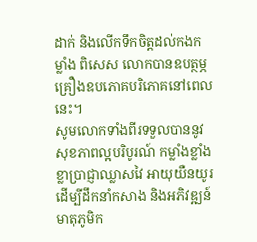ដាក់ និងលើកទឹកចិត្តដល់កងកម្លាំង ពិសេស លោកបានឧបត្ថម្ភគ្រឿងឧបភោគបរិភោគនៅពេលនេះ។
សូមលោកទាំងពីរទទួលបាននូវ សុខភាពល្អបរិបូរណ៍ កម្លាំងខ្លាំងខ្លាប្រាជ្ញាឈ្លាសវៃ អាយុយឺនយូរ ដើម្បីដឹកនាំកសាង និងអភិវឌ្ឍន៍មាតុភូមិក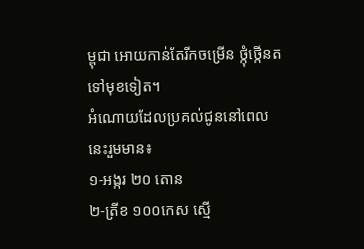ម្ពុជា អោយកាន់តែរីកចម្រើន ថ្កុំថ្កើនតទៅមុខទៀត។
អំណោយដែលប្រគល់ជូននៅពេលនេះរួមមាន៖
១-អង្ករ ២០ តោន
២-ត្រីខ ១០០កេស ស្មើ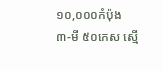១០,០០០កំប៉ុង
៣-មី ៥០កេស ស្មើ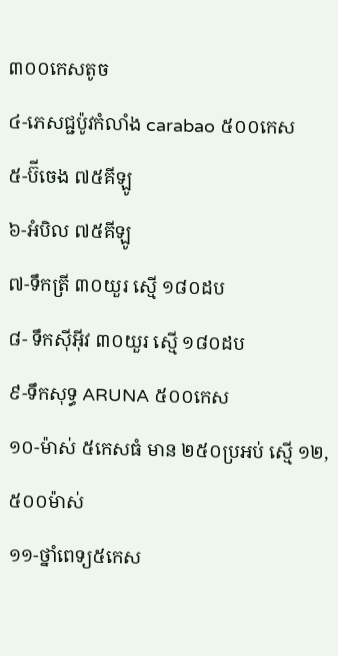៣០០កេសតូច
៤-ភេសជ្ជប៉ូវកំលាំង carabao ៥០០កេស
៥-ប៊ីចេង ៧៥គីឡូ
៦-អំបិល ៧៥គីឡូ
៧-ទឹកត្រី ៣០យួរ ស្មើ ១៨០ដប
៨- ទឹកស៊ីអុីវ ៣០យួរ ស្មើ ១៨០ដប
៩-ទឹកសុទ្ធ ARUNA ៥០០កេស
១០-ម៉ាស់ ៥កេសធំ មាន ២៥០ប្រអប់ ស្មើ ១២,៥០០ម៉ាស់
១១-ថ្នាំពេទ្យ៥កេស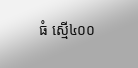ធំ ស្មើ៤០០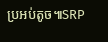ប្រអប់តូច៕SRP